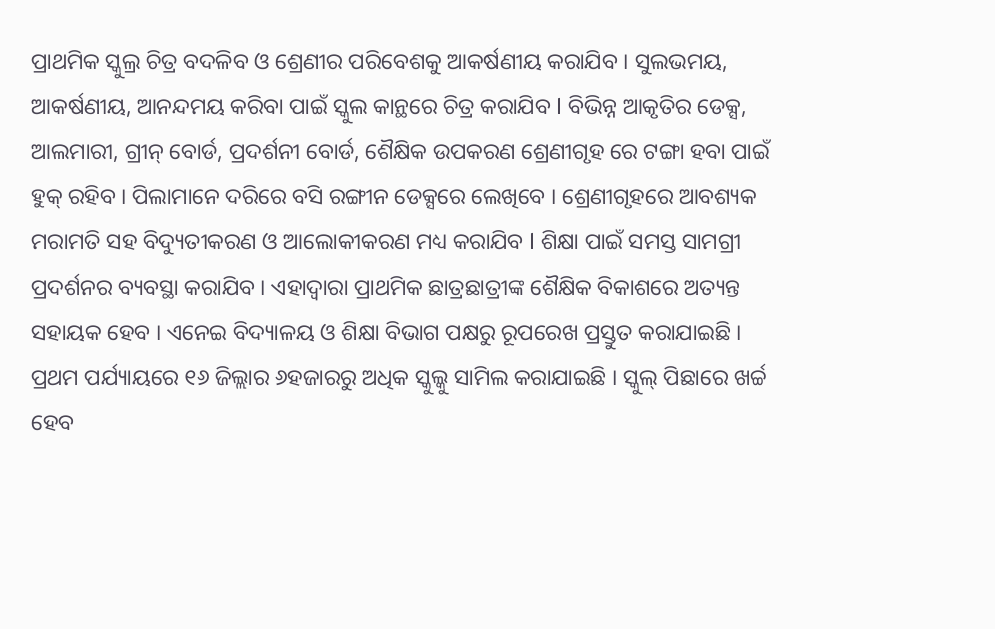ପ୍ରାଥମିକ ସ୍କୁଲ୍ର ଚିତ୍ର ବଦଳିବ ଓ ଶ୍ରେଣୀର ପରିବେଶକୁ ଆକର୍ଷଣୀୟ କରାଯିବ । ସୁଲଭମୟ, ଆକର୍ଷଣୀୟ, ଆନନ୍ଦମୟ କରିବା ପାଇଁ ସ୍କୁଲ କାନ୍ଥରେ ଚିତ୍ର କରାଯିବ l ବିଭିନ୍ନ ଆକୃତିର ଡେକ୍ସ, ଆଲମାରୀ, ଗ୍ରୀନ୍ ବୋର୍ଡ, ପ୍ରଦର୍ଶନୀ ବୋର୍ଡ, ଶୈକ୍ଷିକ ଉପକରଣ ଶ୍ରେଣୀଗୃହ ରେ ଟଙ୍ଗା ହବା ପାଇଁ ହୁକ୍ ରହିବ । ପିଲାମାନେ ଦରିରେ ବସି ରଙ୍ଗୀନ ଡେକ୍ସରେ ଲେଖିବେ । ଶ୍ରେଣୀଗୃହରେ ଆବଶ୍ୟକ ମରାମତି ସହ ବିଦ୍ୟୁତୀକରଣ ଓ ଆଲୋକୀକରଣ ମଧ୍ୟ କରାଯିବ l ଶିକ୍ଷା ପାଇଁ ସମସ୍ତ ସାମଗ୍ରୀ ପ୍ରଦର୍ଶନର ବ୍ୟବସ୍ଥା କରାଯିବ । ଏହାଦ୍ୱାରା ପ୍ରାଥମିକ ଛାତ୍ରଛାତ୍ରୀଙ୍କ ଶୈକ୍ଷିକ ବିକାଶରେ ଅତ୍ୟନ୍ତ ସହାୟକ ହେବ । ଏନେଇ ବିଦ୍ୟାଳୟ ଓ ଶିକ୍ଷା ବିଭାଗ ପକ୍ଷରୁ ରୂପରେଖ ପ୍ରସ୍ତୁତ କରାଯାଇଛି । ପ୍ରଥମ ପର୍ଯ୍ୟାୟରେ ୧୬ ଜିଲ୍ଲାର ୬ହଜାରରୁ ଅଧିକ ସ୍କୁଲ୍କୁ ସାମିଲ କରାଯାଇଛି । ସ୍କୁଲ୍ ପିଛାରେ ଖର୍ଚ୍ଚ ହେବ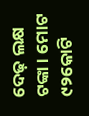ଦେଢ଼ ଲକ୍ଷ ଟଙ୍କା । ମୋଟ ୯୨କୋଟି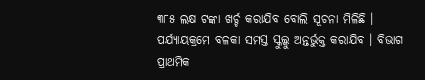୩୮୫ ଲକ୍ଷ ଟଙ୍କା ଖର୍ଚ୍ଚ କରାଯିବ ବୋଲି ସୂଚନା ମିଳିଛି । ପର୍ଯ୍ୟାୟକ୍ରମେ ବଳକା ସମସ୍ତ ସ୍କୁଲ୍କୁ ଅନ୍ତର୍ଭୁକ୍ତ କରାଯିବ । ବିଭାଗ ପ୍ରାଥମିକ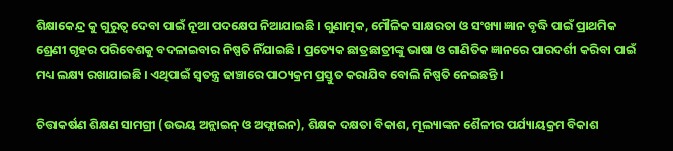ଶିକ୍ଷାକେନ୍ଦ୍ର କୁ ଗୁରୁତ୍ୱ ଦେବା ପାଇଁ ନୂଆ ପଦକ୍ଷେପ ନିଆଯାଇଛି । ଗୁଣାତ୍ମକ, ମୌଳିକ ସାକ୍ଷରତା ଓ ସଂଖ୍ୟା ଜ୍ଞାନ ବୃଦ୍ଧି ପାଇଁ ପ୍ରାଥମିକ ଶ୍ରେଣୀ ଗୃହର ପରିବେଶକୁ ବଦଳାଇବାର ନିଷ୍ପତି ନିଁଯାଇଛି । ପ୍ରତ୍ୟେକ ଛାତ୍ରଛାତ୍ରୀଙ୍କୁ ଭାଷା ଓ ଗାଣିତିକ ଜ୍ଞାନରେ ପାରଦର୍ଶୀ କରିବା ପାଇଁ ମଧ୍ୟ ଲକ୍ଷ୍ୟ ରଖାଯାଇଛି । ଏଥିପାଇଁ ସ୍ୱତନ୍ତ୍ର ଢାଞ୍ଚାରେ ପାଠ୍ୟକ୍ରମ ପ୍ରସ୍ତୁତ କରାଯିବ ବୋଲି ନିଷ୍ପତି ନେଇଛନ୍ତି ।

ଚିତ୍ତାକର୍ଷଣ ଶିକ୍ଷଣ ସାମଗ୍ରୀ (ଉଭୟ ଅନ୍ଲାଇନ୍ ଓ ଅଫ୍ଲାଇନ), ଶିକ୍ଷକ ଦକ୍ଷତା ବିକାଶ, ମୂଲ୍ୟାଙ୍କନ ଶୈଳୀର ପର୍ଯ୍ୟାୟକ୍ରମ ବିକାଶ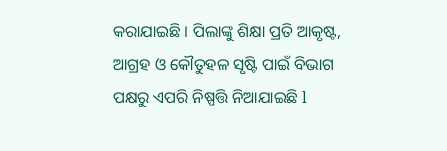କରାଯାଇଛି । ପିଲାଙ୍କୁ ଶିକ୍ଷା ପ୍ରତି ଆକୃଷ୍ଟ, ଆଗ୍ରହ ଓ କୌତୁହଳ ସୃଷ୍ଟି ପାଇଁ ବିଭାଗ ପକ୍ଷରୁ ଏପରି ନିଷ୍ପତ୍ତି ନିଆଯାଇଛି l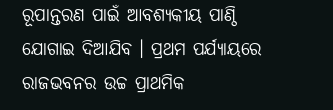ରୂପାନ୍ତରଣ ପାଇଁ ଆବଶ୍ୟକୀୟ ପାଣ୍ଠି ଯୋଗାଇ ଦିଆଯିବ । ପ୍ରଥମ ପର୍ଯ୍ୟାୟରେ ରାଜଭବନର ଉଚ୍ଚ ପ୍ରାଥମିକ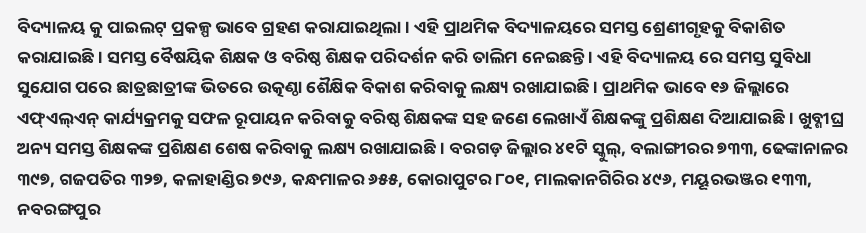ବିଦ୍ୟାଳୟ କୁ ପାଇଲଟ୍ ପ୍ରକଳ୍ପ ଭାବେ ଗ୍ରହଣ କରାଯାଇଥିଲା । ଏହି ପ୍ରାଥମିକ ବିଦ୍ୟାଳୟରେ ସମସ୍ତ ଶ୍ରେଣୀଗୃହକୁ ବିକାଶିତ କରାଯାଇଛି । ସମସ୍ତ ବୈଷୟିକ ଶିକ୍ଷକ ଓ ବରିଷ୍ଠ ଶିକ୍ଷକ ପରିଦର୍ଶନ କରି ତାଲିମ ନେଇଛନ୍ତି । ଏହି ବିଦ୍ୟାଳୟ ରେ ସମସ୍ତ ସୁବିଧା ସୁଯୋଗ ପରେ ଛାତ୍ରଛାତ୍ରୀଙ୍କ ଭିତରେ ଉତ୍କଣ୍ଠା ଶୈକ୍ଷିକ ବିକାଶ କରିବାକୁ ଲକ୍ଷ୍ୟ ରଖାଯାଇଛି । ପ୍ରାଥମିକ ଭାବେ ୧୬ ଜିଲ୍ଲାରେ ଏଫ୍ଏଲ୍ଏନ୍ କାର୍ଯ୍ୟକ୍ରମକୁ ସଫଳ ରୂପାୟନ କରିବାକୁ ବରିଷ୍ଠ ଶିକ୍ଷକଙ୍କ ସହ ଜଣେ ଲେଖାଏଁ ଶିକ୍ଷକଙ୍କୁ ପ୍ରଶିକ୍ଷଣ ଦିଆଯାଇଛି । ଖୁବ୍ଶୀଘ୍ର ଅନ୍ୟ ସମସ୍ତ ଶିକ୍ଷକଙ୍କ ପ୍ରଶିକ୍ଷଣ ଶେଷ କରିବାକୁ ଲକ୍ଷ୍ୟ ରଖାଯାଇଛି । ବରଗଡ଼ ଜିଲ୍ଲାର ୪୧ଟି ସ୍କୁଲ୍, ବଲାଙ୍ଗୀରର ୭୩୩, ଢେଙ୍କାନାଳର ୩୯୭, ଗଜପତିର ୩୨୭, କଳାହାଣ୍ଡିର ୭୯୬, କନ୍ଧମାଳର ୬୫୫, କୋରାପୁଟର ୮୦୧, ମାଲକାନଗିରିର ୪୯୬, ମୟୂରଭଞ୍ଜର ୧୩୩, ନବରଙ୍ଗପୁର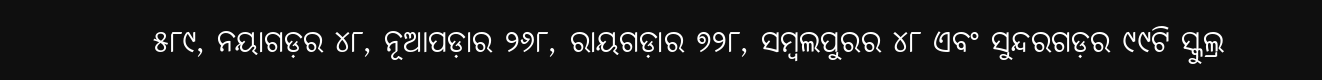୫୮୯, ନୟାଗଡ଼ର ୪୮, ନୂଆପଡ଼ାର ୨୬୮, ରାୟଗଡ଼ାର ୭୨୮, ସମ୍ବଲପୁରର ୪୮ ଏବଂ ସୁନ୍ଦରଗଡ଼ର ୯୯ଟି ସ୍କୁଲ୍ର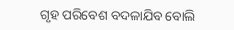ଗୃହ ପରିବେଶ ବଦଳାଯିବ ବୋଲି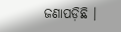ଜଣାପଡ଼ିଛି ।